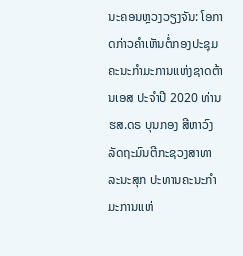ນະຄອນຫຼວງວຽງຈັນ: ໂອກາດກ່າວຄໍາເຫັນຕໍ່ກອງປະຊຸມຄະນະກໍາມະການແຫ່ງຊາດຕ້ານເອສ ປະຈໍາປີ 2020 ທ່ານ ຮສ.ດຣ ບຸນກອງ ສີຫາວົງ ລັດຖະມົນຕີກະຊວງສາທາລະນະສຸກ ປະທານຄະນະກໍາມະການແຫ່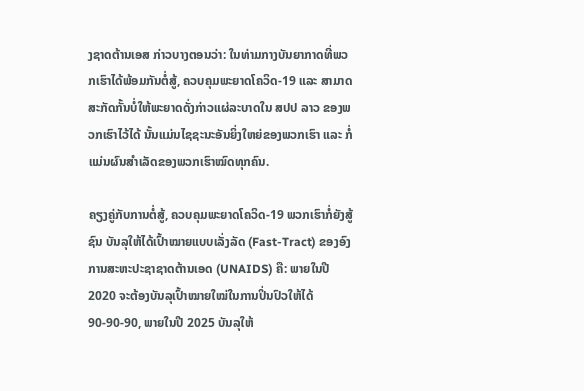ງຊາດຕ້ານເອສ ກ່າວບາງຕອນວ່າ: ໃນທ່າມກາງບັນຍາກາດທີ່ພວກເຮົາໄດ້ພ້ອມກັນຕໍ່ສູ້, ຄວບຄຸມພະຍາດໂຄວິດ-19 ແລະ ສາມາດສະກັດກັ້ນບໍ່ໃຫ້ພະຍາດດັ່ງກ່າວແຜ່ລະບາດໃນ ສປປ ລາວ ຂອງພວກເຮົາໄວ້ໄດ້ ນັ້ນແມ່ນໄຊຊະນະອັນຍິ່ງໃຫຍ່ຂອງພວກເຮົາ ແລະ ກໍ່ແມ່ນຜົນສຳເລັດຂອງພວກເຮົາໝົດທຸກຄົນ.

ຄຽງຄູ່ກັບການຕໍ່ສູ້, ຄວບຄຸມພະຍາດໂຄວິດ-19 ພວກເຮົາກໍ່ຍັງສູ້ຊົນ ບັນລຸໃຫ້ໄດ້ເປົ້າໝາຍແບບເລັ່ງລັດ (Fast-Tract) ຂອງອົງການສະຫະປະຊາຊາດຕ້ານເອດ (UNAIDS) ຄື: ພາຍໃນປີ 2020 ຈະຕ້ອງບັນລຸເປົ້າໝາຍໃໝ່ໃນການປິ່ນປົວໃຫ້ໄດ້ 90-90-90, ພາຍໃນປີ 2025 ບັນລຸໃຫ້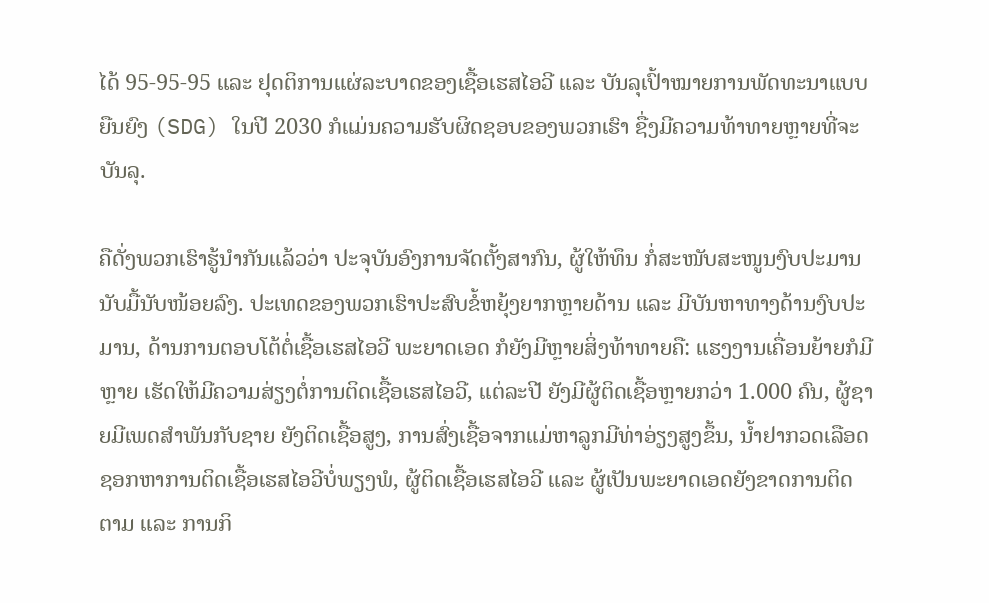ໄດ້ 95-95-95 ແລະ ຢຸດຕິການແຜ່ລະບາດຂອງເຊື້ອເຮສໄອວີ ແລະ ບັນລຸເປົ້າໝາຍການພັດທະນາແບບຍືນຍົງ (SDG) ໃນປີ 2030 ກໍແມ່ນຄວາມຮັບຜິດຊອບຂອງພວກເຮົາ ຊື່ງມີຄວາມທ້າທາຍຫຼາຍທີ່ຈະບັນລຸ.

ຄືດັ່ງພວກເຮົາຮູ້ນຳກັນແລ້ວວ່າ ປະຈຸບັນອົງການຈັດຕັ້ງສາກົນ, ຜູ້ໃຫ້ທຶນ ກໍ່ສະໜັບສະໜູນງົບປະມານ ນັບມື້ນັບໜ້ອຍລົງ. ປະເທດຂອງພວກເຮົາປະສົບຂໍ້ຫຍຸ້ງຍາກຫຼາຍດ້ານ ແລະ ມີບັນຫາທາງດ້ານງົບປະມານ, ດ້ານການຕອບໂຕ້ຕໍ່ເຊື້ອເຮສໄອວີ ພະຍາດເອດ ກໍຍັງມີຫຼາຍສິ່ງທ້າທາຍຄື: ແຮງງານເຄື່ອນຍ້າຍກໍມີຫຼາຍ ເຮັດໃຫ້ມີຄວາມສ່ຽງຕໍ່ການຕິດເຊື້ອເຮສໄອວີ, ແຕ່ລະປີ ຍັງມີຜູ້ຕິດເຊື້ອຫຼາຍກວ່າ 1.000 ຄົນ, ຜູ້ຊາຍມີເພດສຳພັນກັບຊາຍ ຍັງຕິດເຊື້ອສູງ, ການສົ່ງເຊື້ອຈາກແມ່ຫາລູກມີທ່າອ່ຽງສູງຂຶ້ນ, ນ້ຳຢາກວດເລືອດຊອກຫາການຕິດເຊື້ອເຮສໄອວີບໍ່ພຽງພໍ, ຜູ້ຕິດເຊື້ອເຮສໄອວີ ແລະ ຜູ້ເປັນພະຍາດເອດຍັງຂາດການຕິດຕາມ ແລະ ການກິ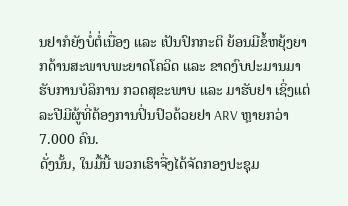ນຢາກໍຍັງບໍ່ຕໍ່ເນື່ອງ ແລະ ເປັນປົກກະຕິ ຍ້ອນມີຂໍ້ຫຍຸ້ງຍາກດ້ານສະພາບພະຍາດໂຄວິດ ແລະ ຂາດງົບປະມານມາຮັບການບໍລິການ ກວດສຸຂະພາບ ແລະ ມາຮັບຢາ ເຊິ່ງແຕ່ລະປີມີຜູ້ທີ່ຕ້ອງການປິ່ນປົວດ້ວຍຢາ ARV ຫຼາຍກວ່າ 7.000 ຄົນ.
ດັ່ງນັ້ນ, ໃນມື້ນີ້ ພວກເຮົາຈື່ງໄດ້ຈັດກອງປະຊຸມ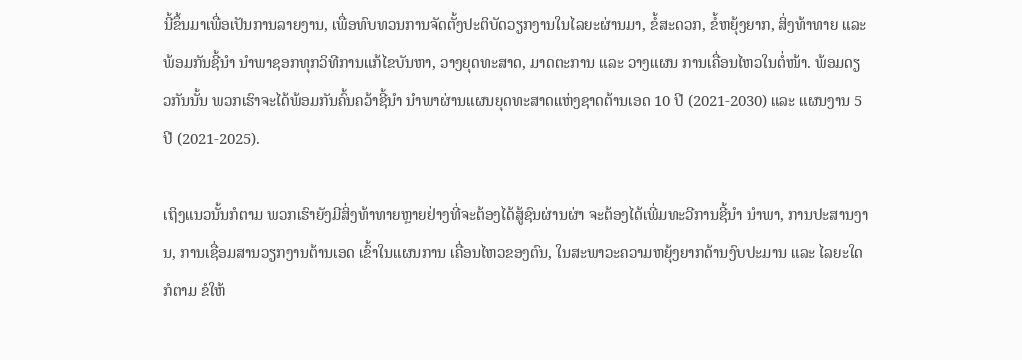ນີ້ຂຶ້ນມາເພື່ອເປັນການລາຍງານ, ເພື່ອທົບທວນການຈັດຕັ້ງປະຕິບັດວຽກງານໃນໄລຍະຜ່ານມາ, ຂໍ້ສະດວກ, ຂໍ້ຫຍຸ້ງຍາກ, ສິ່ງທ້າທາຍ ແລະ ພ້ອມກັນຊີ້ນຳ ນຳພາຊອກທຸກວິທີການແກ້ໄຂບັນຫາ, ວາງຍຸດທະສາດ, ມາດຕະການ ແລະ ວາງແຜນ ການເຄື່ອນໄຫວໃນຕໍ່ໜ້າ. ພ້ອມດຽວກັນນັ້ນ ພວກເຮົາຈະໄດ້ພ້ອມກັນຄົ້ນຄວ້າຊີ້ນຳ ນຳພາຜ່ານແຜນຍຸດທະສາດແຫ່ງຊາດຕ້ານເອດ 10 ປີ (2021-2030) ແລະ ແຜນງານ 5 ປີ (2021-2025).

ເຖິງແນວນັ້ນກໍຕາມ ພວກເຮົາຍັງມີສິ່ງທ້າທາຍຫຼາຍຢ່າງທີ່ຈະຕ້ອງໄດ້ສູ້ຊົນຜ່ານຜ່າ ຈະຕ້ອງໄດ້ເພີ່ມທະວີການຊີ້ນຳ ນຳພາ, ການປະສານງານ, ການເຊື່ອມສານວຽກງານຕ້ານເອດ ເຂົ້າໃນແຜນການ ເຄື່ອນໄຫວຂອງຕົນ, ໃນສະພາວະຄວາມຫຍຸ້ງຍາກດ້ານງົບປະມານ ແລະ ໄລຍະໃດກໍຕາມ ຂໍໃຫ້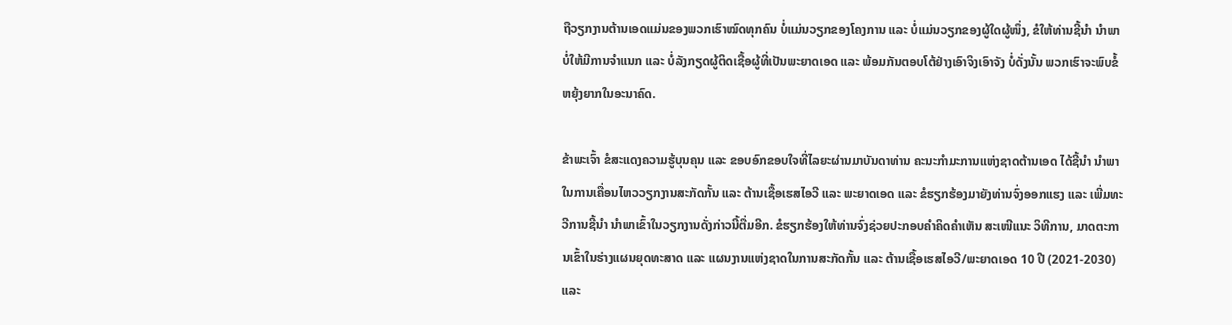ຖືວຽກງານຕ້ານເອດແມ່ນຂອງພວກເຮົາໝົດທຸກຄົນ ບໍ່ແມ່ນວຽກຂອງໂຄງການ ແລະ ບໍ່ແມ່ນວຽກຂອງຜູ້ໃດຜູ້ໜຶ່ງ, ຂໍໃຫ້ທ່ານຊີ້ນຳ ນຳພາບໍ່ໃຫ້ມີການຈຳແນກ ແລະ ບໍ່ລັງກຽດຜູ້ຕິດເຊື້ອຜູ້ທີ່ເປັນພະຍາດເອດ ແລະ ພ້ອມກັນຕອບໂຕ້ຢ່າງເອົາຈິງເອົາຈັງ ບໍ່ດັ່ງນັ້ນ ພວກເຮົາຈະພົບຂໍ້ຫຍຸ້ງຍາກໃນອະນາຄົດ.

ຂ້າພະເຈົ້າ ຂໍສະແດງຄວາມຮູ້ບຸນຄຸນ ແລະ ຂອບອົກຂອບໃຈທີ່ໄລຍະຜ່ານມາບັນດາທ່ານ ຄະນະກຳມະການແຫ່ງຊາດຕ້ານເອດ ໄດ້ຊີ້ນຳ ນຳພາໃນການເຄື່ອນໄຫວວຽກງານສະກັດກັ້ນ ແລະ ຕ້ານເຊື້ອເຮສໄອວີ ແລະ ພະຍາດເອດ ແລະ ຂໍຮຽກຮ້ອງມາຍັງທ່ານຈົ່ງອອກແຮງ ແລະ ເພີ່ມທະວີການຊີ້ນຳ ນຳພາເຂົ້າໃນວຽກງານດັ່ງກ່າວນີ້ຕື່ມອີກ. ຂໍຮຽກຮ້ອງໃຫ້ທ່ານຈົ່ງຊ່ວຍປະກອບຄຳຄິດຄຳເຫັນ ສະເໜີແນະ ວິທີການ, ມາດຕະການເຂົ້າໃນຮ່າງແຜນຍຸດທະສາດ ແລະ ແຜນງານແຫ່ງຊາດໃນການສະກັດກັ້ນ ແລະ ຕ້ານເຊື້ອເຮສໄອວີ/ພະຍາດເອດ 10 ປີ (2021-2030) ແລະ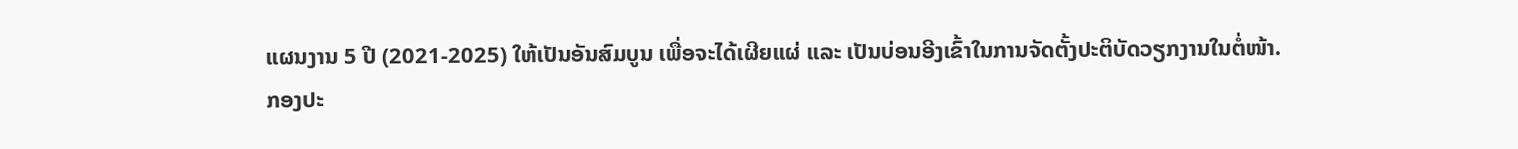ແຜນງານ 5 ປີ (2021-2025) ໃຫ້ເປັນອັນສົມບູນ ເພື່ອຈະໄດ້ເຜີຍແຜ່ ແລະ ເປັນບ່ອນອີງເຂົ້າໃນການຈັດຕັ້ງປະຕິບັດວຽກງານໃນຕໍ່ໜ້າ.
ກອງປະ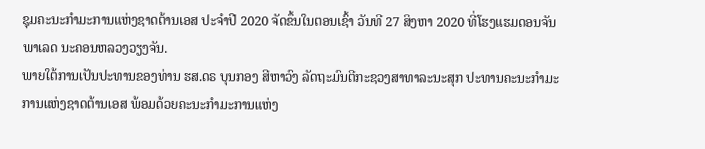ຊຸມຄະນະກໍາມະການແຫ່ງຊາດຕ້ານເອສ ປະຈໍາປີ 2020 ຈັດຂຶ້ນໃນຕອນເຊົ້າ ວັນທີ 27 ສິງຫາ 2020 ທີ່ໂຮງແຮມດອນຈັນພາເລດ ນະຄອນຫລວງວຽງຈັນ.
ພາຍໃຕ້ການເປັນປະທານຂອງທ່ານ ຮສ.ດຣ ບຸນກອງ ສີຫາວົງ ລັດຖະມົນຕີກະຊວງສາທາລະນະສຸກ ປະທານຄະນະກໍາມະການແຫ່ງຊາດຕ້ານເອສ ພ້ອມດ້ວຍຄະນະກໍາມະການແຫ່ງ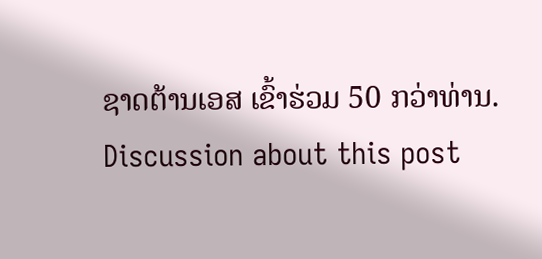ຊາດຕ້ານເອສ ເຂົ້າຮ່ວມ 50 ກວ່າທ່ານ.
Discussion about this post